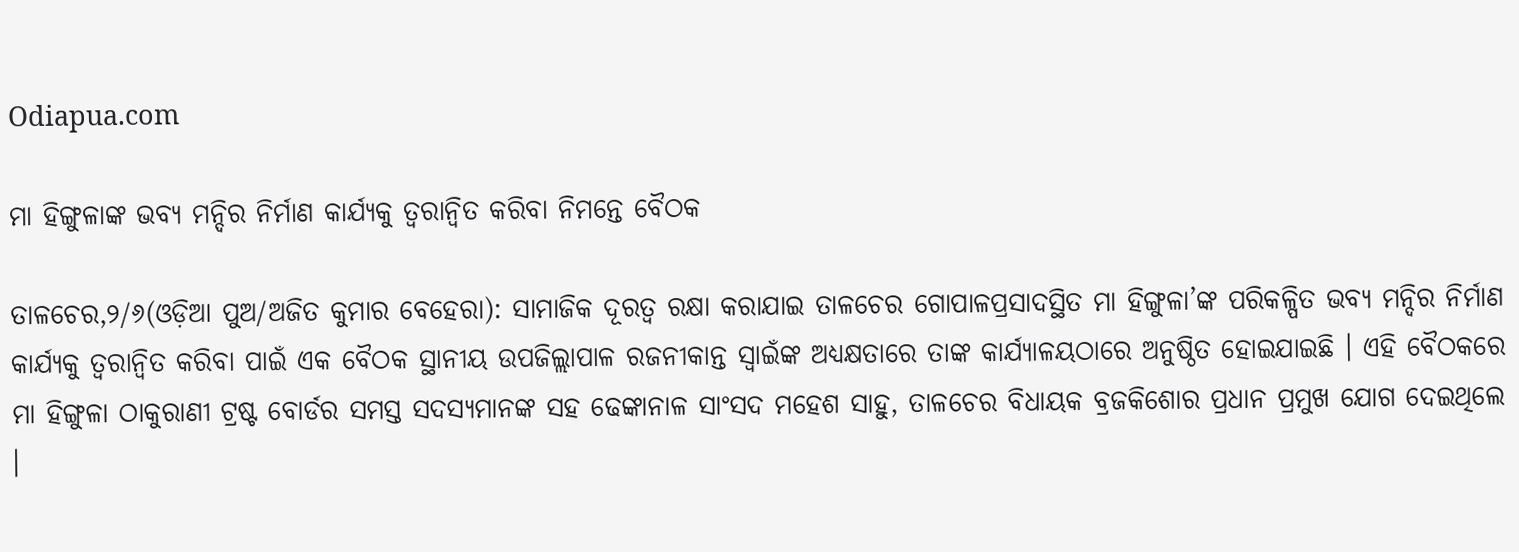Odiapua.com

ମା ହିଙ୍ଗୁଳାଙ୍କ ଭବ୍ୟ ମନ୍ଦିର ନିର୍ମାଣ କାର୍ଯ୍ୟକୁ ତ୍ୱରାନ୍ୱିତ କରିବା ନିମନ୍ତେ ବୈଠକ

ତାଳଚେର,୨/୬(ଓଡ଼ିଆ ପୁଅ/ଅଜିତ କୁମାର ବେହେରା): ସାମାଜିକ ଦୂରତ୍ୱ ରକ୍ଷା କରାଯାଇ ତାଳଚେର ଗୋପାଳପ୍ରସାଦସ୍ଥିତ ମା ହିଙ୍ଗୁଳା’ଙ୍କ ପରିକଳ୍ପିତ ଭବ୍ୟ ମନ୍ଦିର ନିର୍ମାଣ କାର୍ଯ୍ୟକୁ ତ୍ୱରାନ୍ୱିତ କରିବା ପାଇଁ ଏକ ବୈଠକ ସ୍ଥାନୀୟ ଉପଜିଲ୍ଲାପାଳ ରଜନୀକାନ୍ତ ସ୍ୱାଇଁଙ୍କ ଅଧ୍ୟକ୍ଷତାରେ ତାଙ୍କ କାର୍ଯ୍ୟାଳୟଠାରେ ଅନୁଷ୍ଠିତ ହୋଇଯାଇଛି । ଏହି ବୈଠକରେ ମା ହିଙ୍ଗୁଳା ଠାକୁରାଣୀ ଟ୍ରଷ୍ଟ ବୋର୍ଡର ସମସ୍ତ ସଦସ୍ୟମାନଙ୍କ ସହ ଢେଙ୍କାନାଳ ସାଂସଦ ମହେଶ ସାହୁ, ତାଳଚେର ବିଧାୟକ ବ୍ରଜକିଶୋର ପ୍ରଧାନ ପ୍ରମୁଖ ଯୋଗ ଦେଇଥିଲେ ।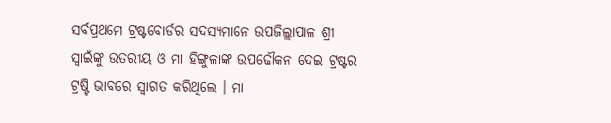ସର୍ବପ୍ରଥମେ ଟ୍ରଷ୍ଟବୋର୍ଡର ସଦସ୍ୟମାନେ ଉପଜିଲ୍ଲାପାଳ ଶ୍ରୀ ସ୍ୱାଇଁଙ୍କୁ ଉତରୀୟ ଓ ମା ହିଙ୍ଗୁଳାଙ୍କ ଉପଢୌକନ ଦେଇ ଟ୍ରଷ୍ଟର ଟ୍ରଷ୍ଟି ଭାବରେ ସ୍ୱାଗତ କରିଥିଲେ । ମା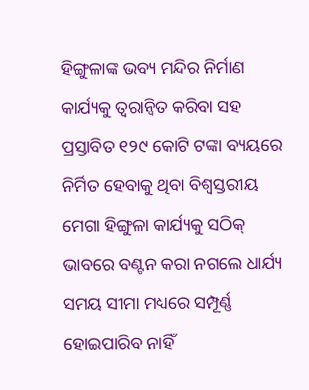ହିଙ୍ଗୁଳାଙ୍କ ଭବ୍ୟ ମନ୍ଦିର ନିର୍ମାଣ କାର୍ଯ୍ୟକୁ ତ୍ୱରାନ୍ୱିତ କରିବା ସହ ପ୍ରସ୍ତାବିତ ୧୨୯ କୋଟି ଟଙ୍କା ବ୍ୟୟରେ ନିର୍ମିତ ହେବାକୁ ଥିବା ବିଶ୍ୱସ୍ତରୀୟ ମେଗା ହିଙ୍ଗୁଳା କାର୍ଯ୍ୟକୁ ସଠିକ୍ ଭାବରେ ବଣ୍ଟନ କରା ନଗଲେ ଧାର୍ଯ୍ୟ ସମୟ ସୀମା ମଧ୍ୟରେ ସମ୍ପୂର୍ଣ୍ଣ ହୋଇପାରିବ ନାହିଁ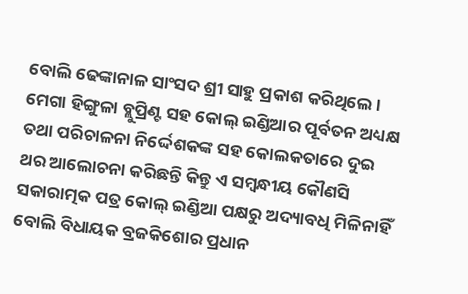ବୋଲି ଢେଙ୍କାନାଳ ସାଂସଦ ଶ୍ରୀ ସାହୁ ପ୍ରକାଶ କରିଥିଲେ । ମେଗା ହିଙ୍ଗୁଳା ବ୍ଲୁପ୍ରିଣ୍ଟ ସହ କୋଲ୍ ଇଣ୍ଡିଆର ପୂର୍ବତନ ଅଧ୍ୟକ୍ଷ ତଥା ପରିଚାଳନା ନିର୍ଦ୍ଦେଶକଙ୍କ ସହ କୋଲକତାରେ ଦୁଇ ଥର ଆଲୋଚନା କରିଛନ୍ତି କିନ୍ତୁ ଏ ସମ୍ବନ୍ଧୀୟ କୌଣସି ସକାରାତ୍ମକ ପତ୍ର କୋଲ୍ ଇଣ୍ଡିଆ ପକ୍ଷରୁ ଅଦ୍ୟାବଧି ମିଳିନାହିଁ ବୋଲି ବିଧାୟକ ବ୍ରଜକିଶୋର ପ୍ରଧାନ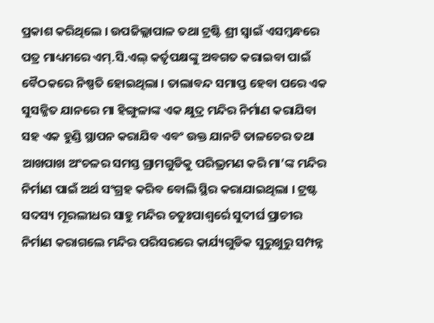ପ୍ରକାଶ କରିଥିଲେ । ଉପଜିଲ୍ଲାପାଳ ତଥା ଟ୍ରଷ୍ଟି ଶ୍ରୀ ସ୍ୱାଇଁ ଏସମ୍ବନ୍ଧରେ ପତ୍ର ମାଧ୍ୟମରେ ଏମ୍‌.ସି.ଏଲ୍ କର୍ତୃପକ୍ଷଙ୍କୁ ଅବଗତ କରାଇବା ପାଇଁ ବୈଠକରେ ନିଷ୍ପତି ହୋଇଥିଲା । ତାଲାବନ୍ଦ ସମାପ୍ତ ହେବା ପରେ ଏକ ସୁସଜ୍ଜିତ ଯାନରେ ମା ହିଙ୍ଗୁଳାଙ୍କ ଏକ କ୍ଷୁଦ୍ର ମନ୍ଦିର ନିର୍ମାଣ କରାଯିବା ସହ ଏକ ହୁଣ୍ଡି ସ୍ଥାପନ କରାଯିବ ଏବଂ ଉକ୍ତ ଯାନଟି ତାଳଚେର ତଥା ଆଖପାଖ ଅଂଚଳର ସମସ୍ତ ଗ୍ରାମଗୁଡିକୁ ପରିଭ୍ରମଣ କରି ମା’ଙ୍କ ମନ୍ଦିର ନିର୍ମାଣ ପାଇଁ ଅର୍ଥ ସଂଗ୍ରହ କରିବ ବୋଲି ସ୍ଥିର କରାଯାଇଥିଲା । ଟ୍ରଷ୍ଟ ସଦସ୍ୟ ମୂରଲୀଧର ସାହୁ ମନ୍ଦିର ଚତୁଃପାଶ୍ୱର୍ରେ ସୁଦୀର୍ଘ ପ୍ରାଚୀର ନିର୍ମାଣ କରାଗଲେ ମନ୍ଦିର ପରିସରରେ କାର୍ଯ୍ୟଗୁଡିକ ସୁରୁଖୁରୁ ସମ୍ପନ୍ନ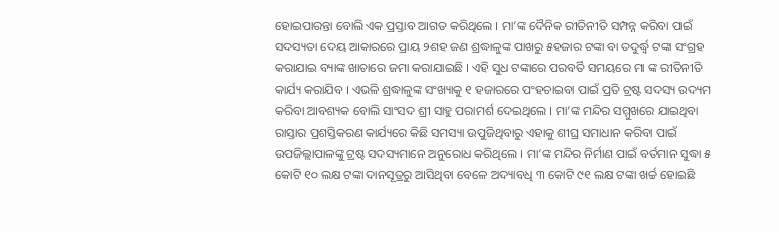ହୋଇପାରନ୍ତା ବୋଲି ଏକ ପ୍ରସ୍ତାବ ଆଗତ କରିଥିଲେ । ମା’ଙ୍କ ଦୈନିକ ରୀତିନୀତି ସମ୍ପନ୍ନ କରିବା ପାଇଁ ସଦସ୍ୟତା ଦେୟ ଆକାରରେ ପ୍ରାୟ ୨ଶହ ଜଣ ଶ୍ରଦ୍ଧାଳୁଙ୍କ ପାଖରୁ ୫ହଜାର ଟଙ୍କା ବା ତଦୁର୍ଦ୍ଧ୍ୱ ଟଙ୍କା ସଂଗ୍ରହ କରାଯାଇ ବ୍ୟାଙ୍କ ଖାତାରେ ଜମା କରାଯାଇଛି । ଏହି ସୁଧ ଟଙ୍କାରେ ପରବର୍ତି ସମୟରେ ମା ଙ୍କ ରୀତିନୀତି କାର୍ଯ୍ୟ କରାଯିବ । ଏଭଳି ଶ୍ରଦ୍ଧାଳୁଙ୍କ ସଂଖ୍ୟାକୁ ୧ ହଜାରରେ ପଂହଚାଇବା ପାଇଁ ପ୍ରତି ଟ୍ରଷ୍ଟ ସଦସ୍ୟ ଉଦ୍ୟମ କରିବା ଆବଶ୍ୟକ ବୋଲି ସାଂସଦ ଶ୍ରୀ ସାହୁ ପରାମର୍ଶ ଦେଇଥିଲେ । ମା’ଙ୍କ ମନ୍ଦିର ସମ୍ମୁଖରେ ଯାଇଥିବା ରାସ୍ତାର ପ୍ରଶସ୍ତିକରଣ କାର୍ଯ୍ୟରେ କିଛି ସମସ୍ୟା ଉପୁଜିଥିବାରୁ ଏହାକୁ ଶୀଘ୍ର ସମାଧାନ କରିବା ପାଇଁ ଉପଜିଲ୍ଲାପାଳଙ୍କୁ ଟ୍ରଷ୍ଟ ସଦସ୍ୟମାନେ ଅନୁରୋଧ କରିଥିଲେ । ମା’ଙ୍କ ମନ୍ଦିର ନିର୍ମାଣ ପାଇଁ ବର୍ତମାନ ସୁଦ୍ଧା ୫ କୋଟି ୧୦ ଲକ୍ଷ ଟଙ୍କା ଦାନସୂତ୍ରରୁ ଆସିଥିବା ବେଳେ ଅଦ୍ୟାବଧି ୩ କୋଟି ୯୧ ଲକ୍ଷ ଟଙ୍କା ଖର୍ଚ୍ଚ ହୋଇଛି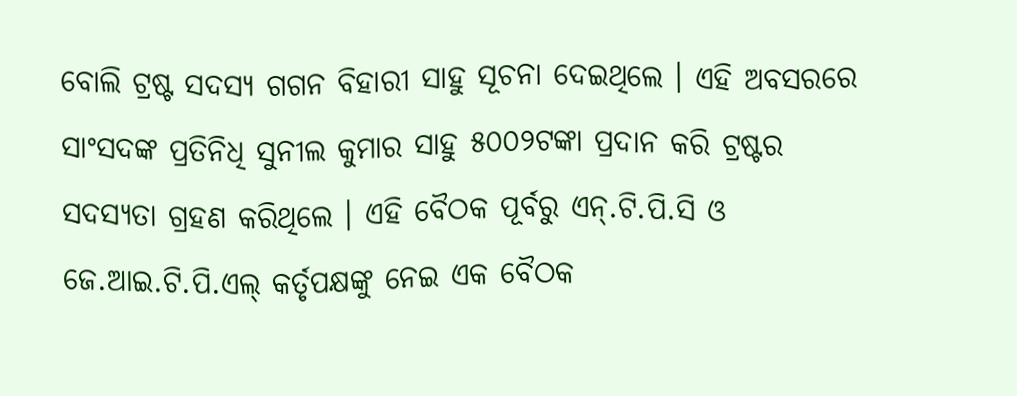ବୋଲି ଟ୍ରଷ୍ଟ ସଦସ୍ୟ ଗଗନ ବିହାରୀ ସାହୁ ସୂଚନା ଦେଇଥିଲେ । ଏହି ଅବସରରେ ସାଂସଦଙ୍କ ପ୍ରତିନିଧି ସୁନୀଲ କୁମାର ସାହୁ ୫୦୦୨ଟଙ୍କା ପ୍ରଦାନ କରି ଟ୍ରଷ୍ଟର ସଦସ୍ୟତା ଗ୍ରହଣ କରିଥିଲେ । ଏହି ବୈଠକ ପୂର୍ବରୁ ଏନ୍‌.ଟି.ପି.ସି ଓ ଜେ.ଆଇ.ଟି.ପି.ଏଲ୍ କର୍ତୃପକ୍ଷଙ୍କୁ ନେଇ ଏକ ବୈଠକ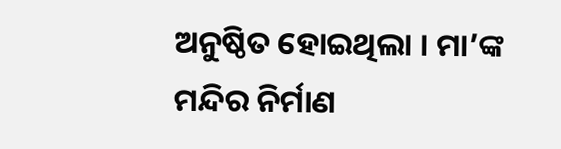ଅନୁଷ୍ଠିତ ହୋଇଥିଲା । ମା’ଙ୍କ ମନ୍ଦିର ନିର୍ମାଣ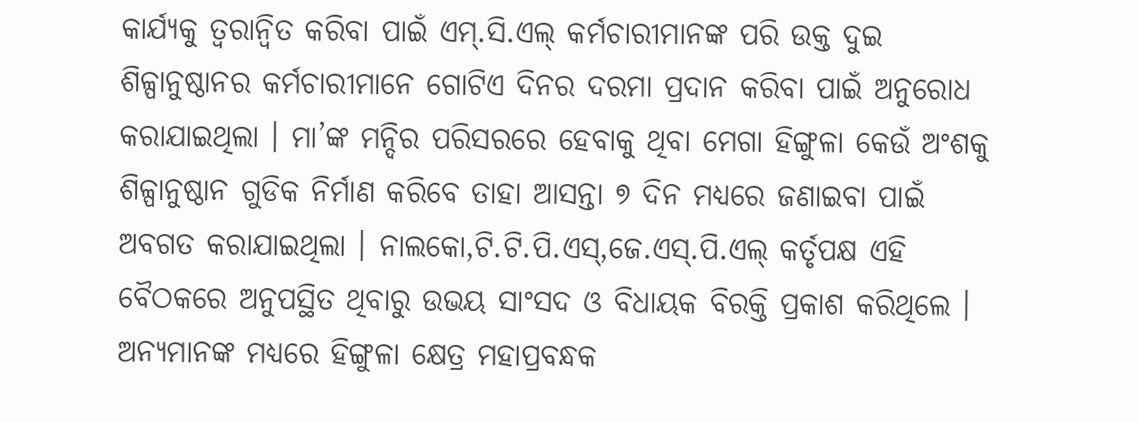କାର୍ଯ୍ୟକୁ ତ୍ୱରାନ୍ୱିତ କରିବା ପାଇଁ ଏମ୍‌.ସି.ଏଲ୍ କର୍ମଚାରୀମାନଙ୍କ ପରି ଉକ୍ତ ଦୁଇ ଶିଳ୍ପାନୁଷ୍ଠାନର କର୍ମଚାରୀମାନେ ଗୋଟିଏ ଦିନର ଦରମା ପ୍ରଦାନ କରିବା ପାଇଁ ଅନୁରୋଧ କରାଯାଇଥିଲା । ମା’ଙ୍କ ମନ୍ଦିର ପରିସରରେ ହେବାକୁ ଥିବା ମେଗା ହିଙ୍ଗୁଳା କେଉଁ ଅଂଶକୁ ଶିଳ୍ପାନୁଷ୍ଠାନ ଗୁଡିକ ନିର୍ମାଣ କରିବେ ତାହା ଆସନ୍ତା ୭ ଦିନ ମଧ୍ୟରେ ଜଣାଇବା ପାଇଁ ଅବଗତ କରାଯାଇଥିଲା । ନାଲକୋ,ଟି.ଟି.ପି.ଏସ୍‌,ଜେ.ଏସ୍‌.ପି.ଏଲ୍ କର୍ତୃପକ୍ଷ ଏହି ବୈଠକରେ ଅନୁପସ୍ଥିତ ଥିବାରୁ ଉଭୟ ସାଂସଦ ଓ ବିଧାୟକ ବିରକ୍ତି ପ୍ରକାଶ କରିଥିଲେ । ଅନ୍ୟମାନଙ୍କ ମଧ୍ୟରେ ହିଙ୍ଗୁଳା କ୍ଷେତ୍ର ମହାପ୍ରବନ୍ଧକ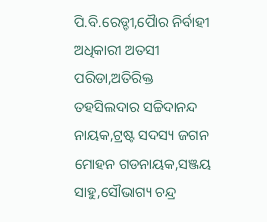ପି.ବି.ରେଡ୍ଡୀ,ପୈାର ନିର୍ବାହୀ ଅଧିକାରୀ ଅତସୀ ପରିଡା,ଅତିରିକ୍ତ ତହସିଲଦାର ସଚ୍ଚିଦାନନ୍ଦ ନାୟକ,ଟ୍ରଷ୍ଟ ସଦସ୍ୟ ଜଗନ ମୋହନ ଗଡନାୟକ,ସଞ୍ଜୟ ସାହୁ,ସୌଭାଗ୍ୟ ଚନ୍ଦ୍ର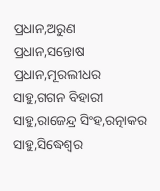ପ୍ରଧାନ,ଅରୁଣ ପ୍ରଧାନ,ସନ୍ତୋଷ ପ୍ରଧାନ,ମୂରଲୀଧର ସାହୁ,ଗଗନ ବିହାରୀ ସାହୁ,ରାଜେନ୍ଦ୍ର ସିଂହ,ରତ୍ନାକର ସାହୁ,ସିଦ୍ଧେଶ୍ୱର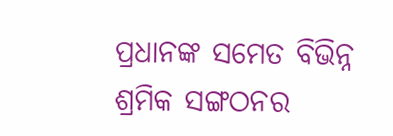ପ୍ରଧାନଙ୍କ ସମେତ ବିଭିନ୍ନ ଶ୍ରମିକ ସଙ୍ଗଠନର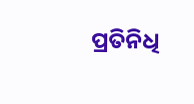ପ୍ରତିନିଧି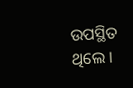ଉପସ୍ଥିତ ଥିଲେ ।